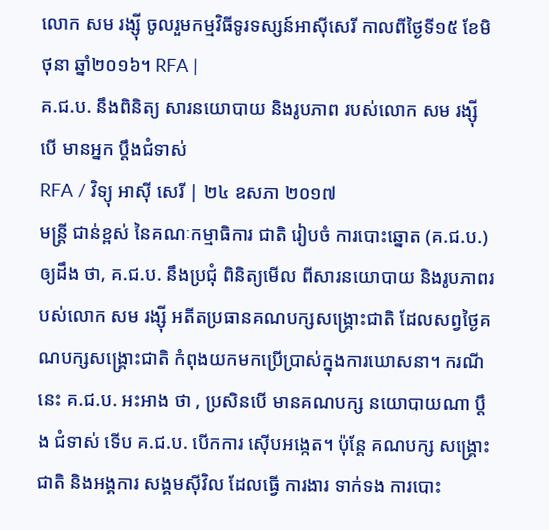លោក សម រង្ស៊ី ចូលរួមកម្មវិធីទូរទស្សន៍អាស៊ីសេរី កាលពីថ្ងៃទី១៥ ខែមិថុនា ឆ្នាំ២០១៦។ RFA |
គ.ជ.ប. នឹងពិនិត្យ សារនយោបាយ និងរូបភាព របស់លោក សម រង្ស៊ី បើ មានអ្នក ប្ដឹងជំទាស់
RFA / វិទ្យុ អាស៊ី សេរី | ២៤ ឧសភា ២០១៧
មន្ត្រី ជាន់ខ្ពស់ នៃគណៈកម្មាធិការ ជាតិ រៀបចំ ការបោះឆ្នោត (គ.ជ.ប.) ឲ្យដឹង ថា, គ.ជ.ប. នឹងប្រជុំ ពិនិត្យមើល ពីសារនយោបាយ និងរូបភាពរបស់លោក សម រង្ស៊ី អតីតប្រធានគណបក្សសង្គ្រោះជាតិ ដែលសព្វថ្ងៃគណបក្សសង្គ្រោះជាតិ កំពុងយកមកប្រើប្រាស់ក្នុងការឃោសនា។ ករណីនេះ គ.ជ.ប. អះអាង ថា , ប្រសិនបើ មានគណបក្ស នយោបាយណា ប្ដឹង ជំទាស់ ទើប គ.ជ.ប. បើកការ ស៊ើបអង្កេត។ ប៉ុន្តែ គណបក្ស សង្គ្រោះជាតិ និងអង្គការ សង្គមស៊ីវិល ដែលធ្វើ ការងារ ទាក់ទង ការបោះ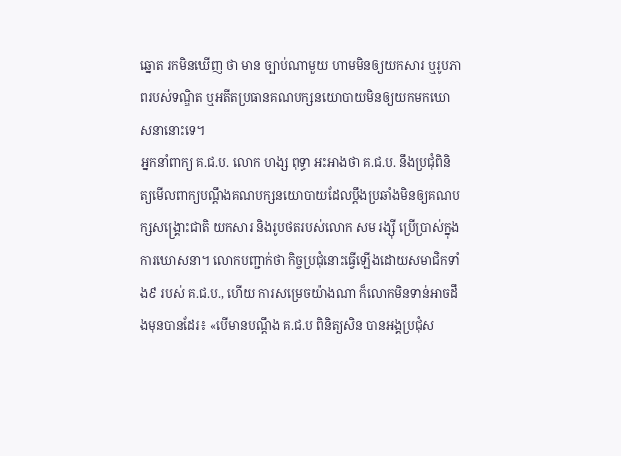ឆ្នោត រកមិនឃើញ ថា មាន ច្បាប់ណាមួយ ហាមមិនឲ្យយកសារ ឬរូបភាពរបស់ទណ្ឌិត ឬអតីតប្រធានគណបក្សនយោបាយមិនឲ្យយកមកឃោសនានោះទេ។
អ្នកនាំពាក្យ គ.ជ.ប. លោក ហង្ស ពុទ្ធា អះអាងថា គ.ជ.ប. នឹងប្រជុំពិនិត្យមើលពាក្យបណ្ដឹងគណបក្សនយោបាយដែលប្ដឹងប្រឆាំងមិនឲ្យគណបក្សសង្គ្រោះជាតិ យកសារ និងរូបថតរបស់លោក សម រង្ស៊ី ប្រើប្រាស់ក្នុងការឃោសនា។ លោកបញ្ជាក់ថា កិច្ចប្រជុំនោះធ្វើឡើងដោយសមាជិកទាំង៩ របស់ គ.ជ.ប., ហើយ ការសម្រេចយ៉ាងណា ក៏លោកមិនទាន់អាចដឹងមុនបានដែរ៖ «បើមានបណ្ដឹង គ.ជ.ប ពិនិត្យសិន បានអង្គប្រជុំស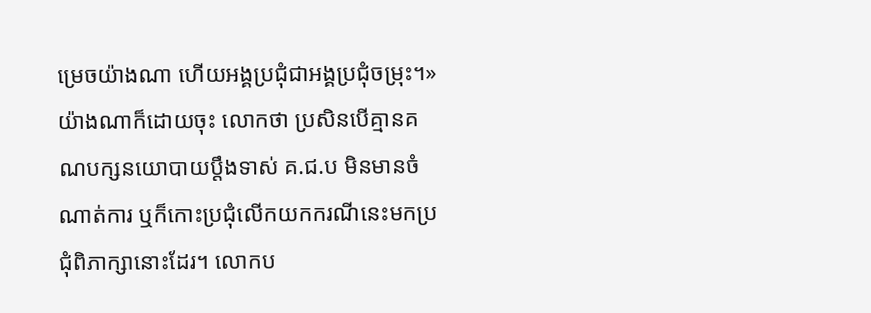ម្រេចយ៉ាងណា ហើយអង្គប្រជុំជាអង្គប្រជុំចម្រុះ។»
យ៉ាងណាក៏ដោយចុះ លោកថា ប្រសិនបើគ្មានគណបក្សនយោបាយប្ដឹងទាស់ គ.ជ.ប មិនមានចំណាត់ការ ឬក៏កោះប្រជុំលើកយកករណីនេះមកប្រជុំពិភាក្សានោះដែរ។ លោកប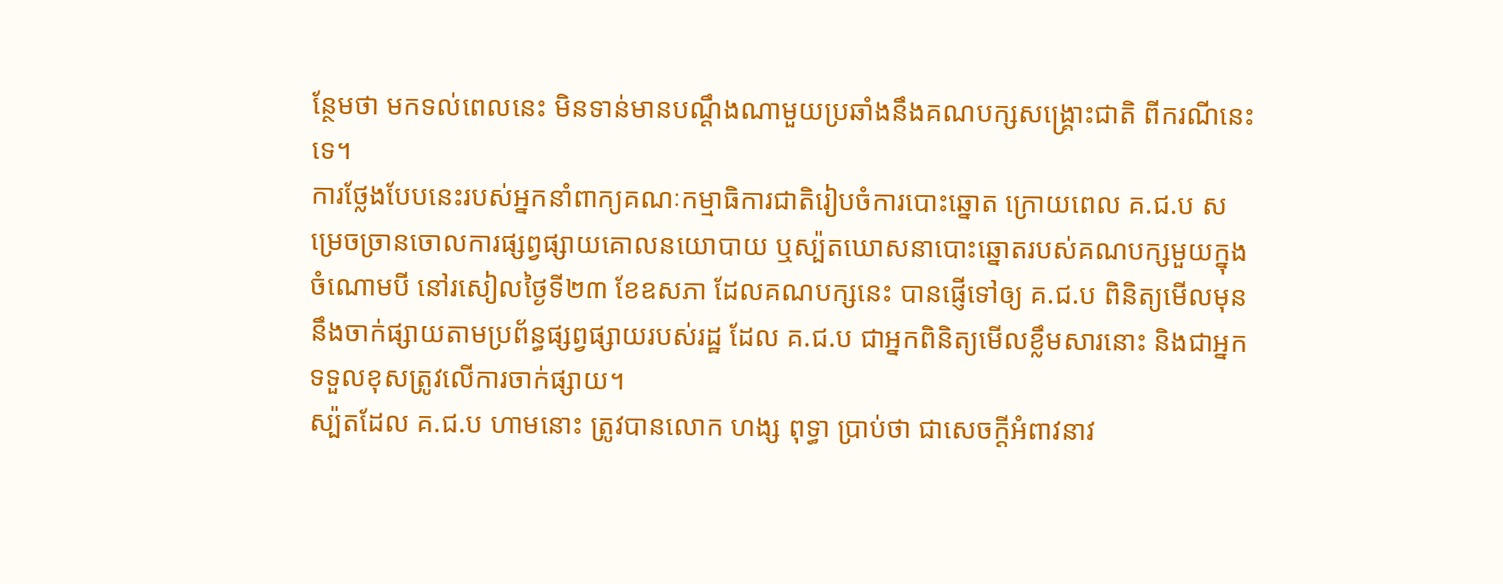ន្ថែមថា មកទល់ពេលនេះ មិនទាន់មានបណ្ដឹងណាមួយប្រឆាំងនឹងគណបក្សសង្គ្រោះជាតិ ពីករណីនេះទេ។
ការថ្លែងបែបនេះរបស់អ្នកនាំពាក្យគណៈកម្មាធិការជាតិរៀបចំការបោះឆ្នោត ក្រោយពេល គ.ជ.ប សម្រេចច្រានចោលការផ្សព្វផ្សាយគោលនយោបាយ ឬស្ប៉តឃោសនាបោះឆ្នោតរបស់គណបក្សមួយក្នុងចំណោមបី នៅរសៀលថ្ងៃទី២៣ ខែឧសភា ដែលគណបក្សនេះ បានផ្ញើទៅឲ្យ គ.ជ.ប ពិនិត្យមើលមុននឹងចាក់ផ្សាយតាមប្រព័ន្ធផ្សព្វផ្សាយរបស់រដ្ឋ ដែល គ.ជ.ប ជាអ្នកពិនិត្យមើលខ្លឹមសារនោះ និងជាអ្នកទទួលខុសត្រូវលើការចាក់ផ្សាយ។
ស្ប៉តដែល គ.ជ.ប ហាមនោះ ត្រូវបានលោក ហង្ស ពុទ្ធា ប្រាប់ថា ជាសេចក្ដីអំពាវនាវ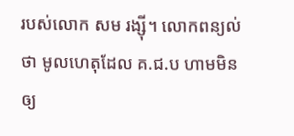របស់លោក សម រង្ស៊ី។ លោកពន្យល់ថា មូលហេតុដែល គ.ជ.ប ហាមមិនឲ្យ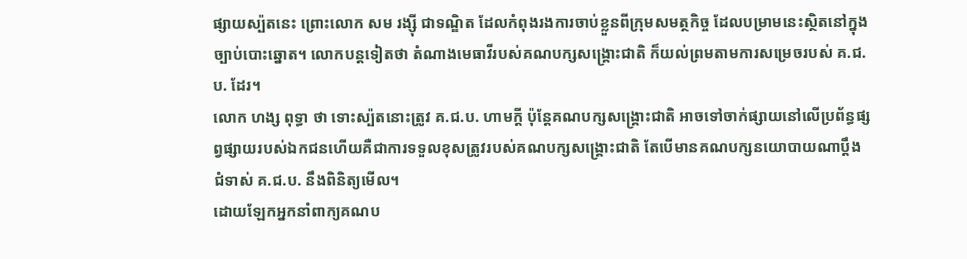ផ្សាយស្ប៉តនេះ ព្រោះលោក សម រង្ស៊ី ជាទណ្ឌិត ដែលកំពុងរងការចាប់ខ្លួនពីក្រុមសមត្ថកិច្ច ដែលបម្រាមនេះស្ថិតនៅក្នុងច្បាប់បោះឆ្នោត។ លោកបន្តទៀតថា តំណាងមេធាវីរបស់គណបក្សសង្គ្រោះជាតិ ក៏យល់ព្រមតាមការសម្រេចរបស់ គ.ជ.ប. ដែរ។
លោក ហង្ស ពុទ្ធា ថា ទោះស្ប៉តនោះត្រូវ គ.ជ.ប. ហាមក្តី ប៉ុន្តែគណបក្សសង្គ្រោះជាតិ អាចទៅចាក់ផ្សាយនៅលើប្រព័ន្ធផ្សព្វផ្សាយរបស់ឯកជនហើយគឺជាការទទួលខុសត្រូវរបស់គណបក្សសង្គ្រោះជាតិ តែបើមានគណបក្សនយោបាយណាប្ដឹងជំទាស់ គ.ជ.ប. នឹងពិនិត្យមើល។
ដោយឡែកអ្នកនាំពាក្យគណប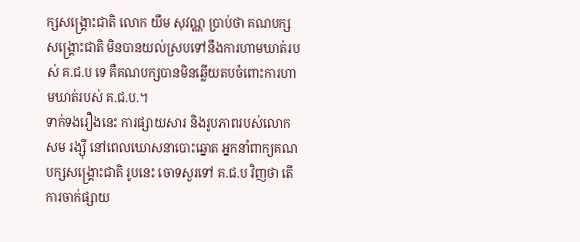ក្សសង្គ្រោះជាតិ លោក យឹម សុវណ្ណ ប្រាប់ថា គណបក្សសង្គ្រោះជាតិ មិនបានយល់ស្របទៅនឹងការហាមឃាត់របស់ គ.ជ.ប ទេ គឺគណបក្សបានមិនឆ្លើយតបចំពោះការហាមឃាត់របស់ គ.ជ.ប.។
ទាក់ទងរឿងនេះ ការផ្សាយសារ និងរូបភាពរបស់លោក សម រង្ស៊ី នៅពេលឃោសនាបោះឆ្នោត អ្នកនាំពាក្យគណបក្សសង្គ្រោះជាតិ រូបនេះ ចោទសួរទៅ គ.ជ.ប វិញថា តើការចាក់ផ្សាយ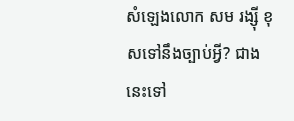សំឡេងលោក សម រង្ស៊ី ខុសទៅនឹងច្បាប់អ្វី? ជាងនេះទៅ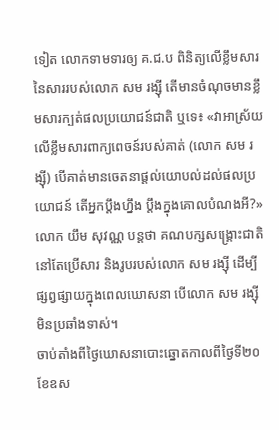ទៀត លោកទាមទារឲ្យ គ.ជ.ប ពិនិត្យលើខ្លឹមសារនៃសាររបស់លោក សម រង្ស៊ី តើមានចំណុចមានខ្លឹមសារក្បត់ផលប្រយោជន៍ជាតិ ឬទេ៖ «វាអាស្រ័យលើខ្លឹមសារពាក្យពេចន៍របស់គាត់ (លោក សម រង្ស៊ី) បើគាត់មានចេតនាផ្ដល់យោបល់ដល់ផលប្រយោជន៍ តើអ្នកប្ដឹងហ្នឹង ប្ដឹងក្នុងគោលបំណងអី?»
លោក យឹម សុវណ្ណ បន្តថា គណបក្សសង្គ្រោះជាតិ នៅតែប្រើសារ និងរូបរបស់លោក សម រង្ស៊ី ដើម្បីផ្សព្វផ្សាយក្នុងពេលឃោសនា បើលោក សម រង្ស៊ី មិនប្រឆាំងទាស់។
ចាប់តាំងពីថ្ងៃឃោសនាបោះឆ្នោតកាលពីថ្ងៃទី២០ ខែឧស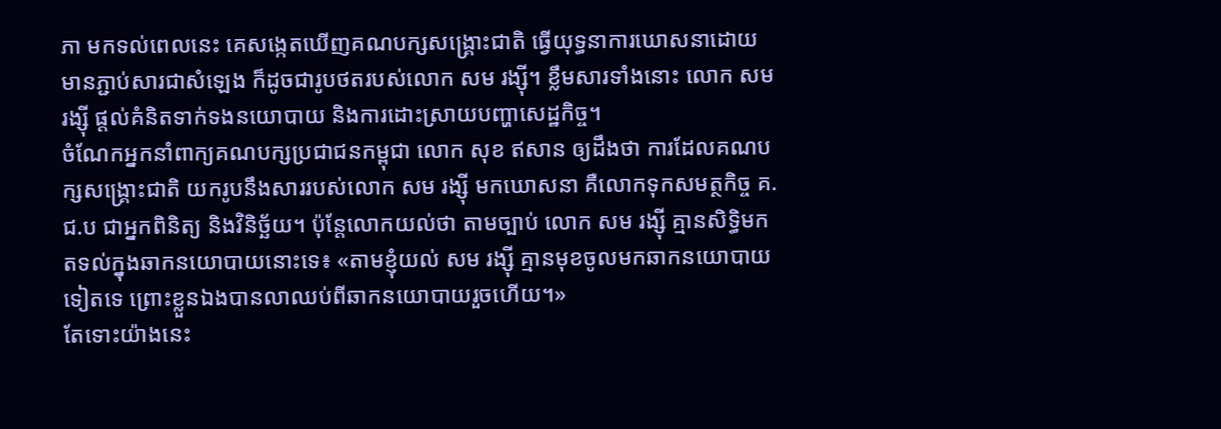ភា មកទល់ពេលនេះ គេសង្កេតឃើញគណបក្សសង្គ្រោះជាតិ ធ្វើយុទ្ធនាការឃោសនាដោយមានភ្ជាប់សារជាសំឡេង ក៏ដូចជារូបថតរបស់លោក សម រង្ស៊ី។ ខ្លឹមសារទាំងនោះ លោក សម រង្ស៊ី ផ្ដល់គំនិតទាក់ទងនយោបាយ និងការដោះស្រាយបញ្ហាសេដ្ឋកិច្ច។
ចំណែកអ្នកនាំពាក្យគណបក្សប្រជាជនកម្ពុជា លោក សុខ ឥសាន ឲ្យដឹងថា ការដែលគណបក្សសង្គ្រោះជាតិ យករូបនឹងសាររបស់លោក សម រង្ស៊ី មកឃោសនា គឺលោកទុកសមត្ថកិច្ច គ.ជ.ប ជាអ្នកពិនិត្យ និងវិនិច្ឆ័យ។ ប៉ុន្តែលោកយល់ថា តាមច្បាប់ លោក សម រង្ស៊ី គ្មានសិទ្ធិមកតទល់ក្នុងឆាកនយោបាយនោះទេ៖ «តាមខ្ញុំយល់ សម រង្ស៊ី គ្មានមុខចូលមកឆាកនយោបាយទៀតទេ ព្រោះខ្លួនឯងបានលាឈប់ពីឆាកនយោបាយរួចហើយ។»
តែទោះយ៉ាងនេះ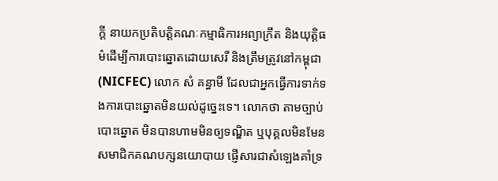ក្តី នាយកប្រតិបត្តិគណៈកម្មាធិការអព្យាក្រឹត និងយុត្តិធម៌ដើម្បីការបោះឆ្នោតដោយសេរី និងត្រឹមត្រូវនៅកម្ពុជា (NICFEC) លោក សំ គន្ធាមី ដែលជាអ្នកធ្វើការទាក់ទងការបោះឆ្នោតមិនយល់ដូច្នេះទេ។ លោកថា តាមច្បាប់បោះឆ្នោត មិនបានហាមមិនឲ្យទណ្ឌិត ឬបុគ្គលមិនមែនសមាជិកគណបក្សនយោបាយ ផ្ញើសារជាសំឡេងគាំទ្រ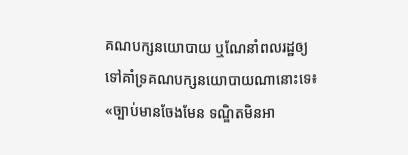គណបក្សនយោបាយ ឬណែនាំពលរដ្ឋឲ្យទៅគាំទ្រគណបក្សនយោបាយណានោះទេ៖ «ច្បាប់មានចែងមែន ទណ្ឌិតមិនអា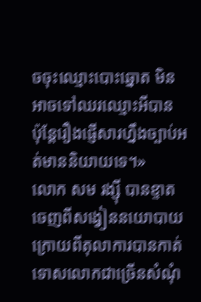ចចុះឈ្មោះបោះឆ្នោត មិនអាចទៅឈរឈ្មោះអីបាន ប៉ុន្តែរឿងផ្ញើសារហ្នឹងច្បាប់អត់មាននិយាយទេ។»
លោក សម រង្ស៊ី បានខ្ទាតចេញពីសង្វៀននយោបាយ ក្រោយពីតុលាការបានកាត់ទោសលោកជាច្រើនសំណុំ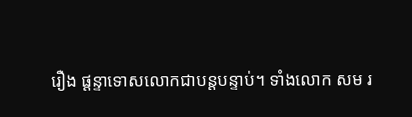រឿង ផ្ដន្ទាទោសលោកជាបន្តបន្ទាប់។ ទាំងលោក សម រ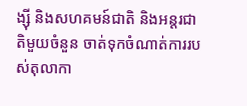ង្ស៊ី និងសហគមន៍ជាតិ និងអន្តរជាតិមួយចំនួន ចាត់ទុកចំណាត់ការរបស់តុលាកា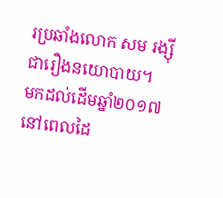រប្រឆាំងលោក សម រង្ស៊ី ជារឿងនយោបាយ។
មកដល់ដើមឆ្នាំ២០១៧ នៅពេលដៃ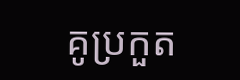គូប្រកួត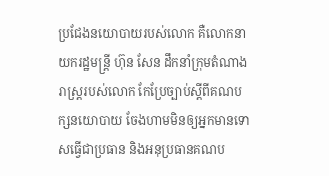ប្រជែងនយោបាយរបស់លោក គឺលោកនាយករដ្ឋមន្ត្រី ហ៊ុន សែន ដឹកនាំក្រុមតំណាងរាស្ត្ររបស់លោក កែប្រែច្បាប់ស្ដីពីគណបក្សនយោបាយ ចែងហាមមិនឲ្យអ្នកមានទោសធ្វើជាប្រធាន និងអនុប្រធានគណប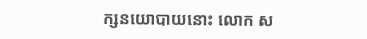ក្សនយោបាយនោះ លោក ស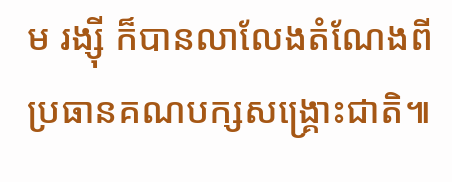ម រង្ស៊ី ក៏បានលាលែងតំណែងពីប្រធានគណបក្សសង្គ្រោះជាតិ៕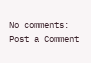No comments:
Post a Comment